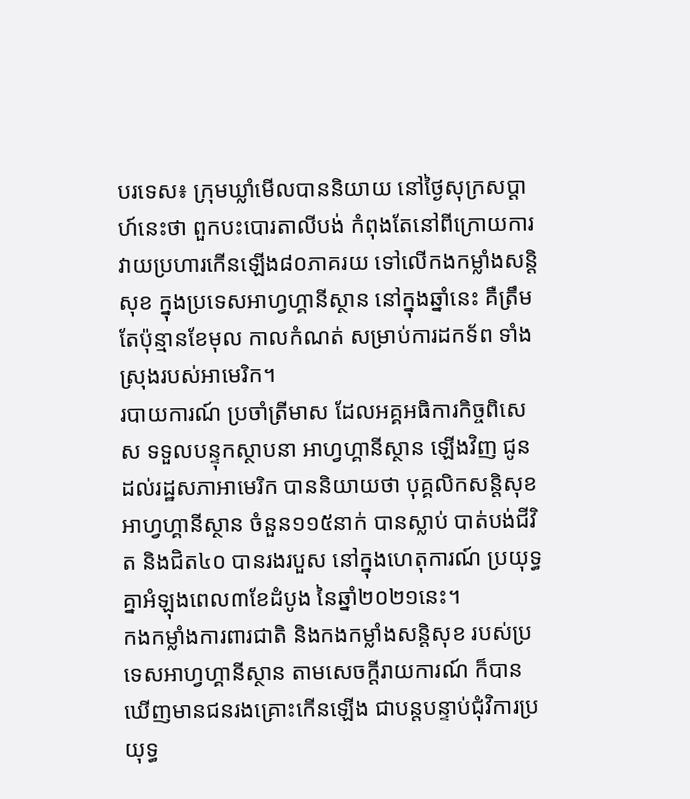បរទេស៖ ក្រុមឃ្លាំមើលបាននិយាយ នៅថ្ងៃសុក្រសប្ដាហ៍នេះថា ពួកបះបោរតាលីបង់ កំពុងតែនៅពីក្រោយការ វាយប្រហារកើនឡើង៨០ភាគរយ ទៅលើកងកម្លាំងសន្តិសុខ ក្នុងប្រទេសអាហ្វហ្គានីស្ថាន នៅក្នុងឆ្នាំនេះ គឺត្រឹមតែប៉ុន្មានខែមុល កាលកំណត់ សម្រាប់ការដកទ័ព ទាំងស្រុងរបស់អាមេរិក។
របាយការណ៍ ប្រចាំត្រីមាស ដែលអគ្គអធិការកិច្ចពិសេស ទទួលបន្ទុកស្ថាបនា អាហ្វហ្គានីស្ថាន ឡើងវិញ ជូនដល់រដ្ឋសភាអាមេរិក បាននិយាយថា បុគ្គលិកសន្តិសុខ អាហ្វហ្គានីស្ថាន ចំនួន១១៥នាក់ បានស្លាប់ បាត់បង់ជីវិត និងជិត៤០ បានរងរបួស នៅក្នុងហេតុការណ៍ ប្រយុទ្ធគ្នាអំឡុងពេល៣ខែដំបូង នៃឆ្នាំ២០២១នេះ។
កងកម្លាំងការពារជាតិ និងកងកម្លាំងសន្តិសុខ របស់ប្រទេសអាហ្វហ្គានីស្ថាន តាមសេចក្តីរាយការណ៍ ក៏បានឃើញមានជនរងគ្រោះកើនឡើង ជាបន្តបន្ទាប់ជុំវិការប្រយុទ្ធ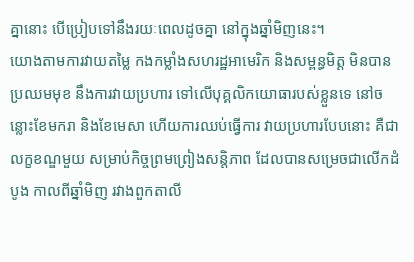គ្នានោះ បើប្រៀបទៅនឹងរយៈពេលដូចគ្នា នៅក្នុងឆ្នាំមិញនេះ។
យោងតាមការវាយតម្លៃ កងកម្លាំងសហរដ្ឋអាមេរិក និងសម្ពន្ធមិត្ត មិនបានប្រឈមមុខ នឹងការវាយប្រហារ ទៅលើបុគ្គលិកយោធារបស់ខ្លួនទេ នៅចន្លោះខែមករា និងខែមេសា ហើយការឈប់ធ្វើការ វាយប្រហារបែបនោះ គឺជាលក្ខខណ្ឌមួយ សម្រាប់កិច្ចព្រមព្រៀងសន្តិភាព ដែលបានសម្រេចជាលើកដំបូង កាលពីឆ្នាំមិញ រវាងពួកតាលី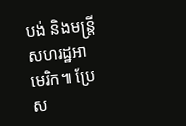បង់ និងមន្ត្រីសហរដ្ឋអាមេរិក៕ ប្រែស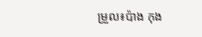ម្រួល៖ប៉ាង កុង